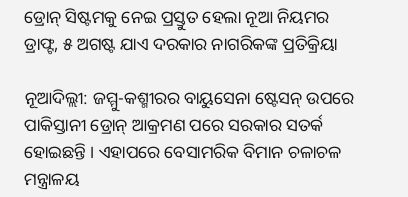ଡ୍ରୋନ୍ ସିଷ୍ଟମକୁ ନେଇ ପ୍ରସ୍ତୁତ ହେଲା ନୂଆ ନିୟମର ଡ୍ରାଫ୍ଟ, ୫ ଅଗଷ୍ଟ ଯାଏ ଦରକାର ନାଗରିକଙ୍କ ପ୍ରତିକ୍ରିୟା

ନୂଆଦିଲ୍ଲୀ: ଜମ୍ମୁ-କଶ୍ମୀରର ବାୟୁସେନା ଷ୍ଟେସନ୍ ଉପରେ ପାକିସ୍ତାନୀ ଡ୍ରୋନ୍ ଆକ୍ରମଣ ପରେ ସରକାର ସତର୍କ ହୋଇଛନ୍ତି । ଏହାପରେ ବେସାମରିକ ବିମାନ ଚଳାଚଳ ମନ୍ତ୍ରାଳୟ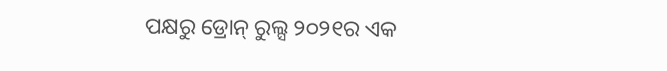ପକ୍ଷରୁ ଡ୍ରୋନ୍ ରୁଲ୍ସ ୨୦୨୧ର ଏକ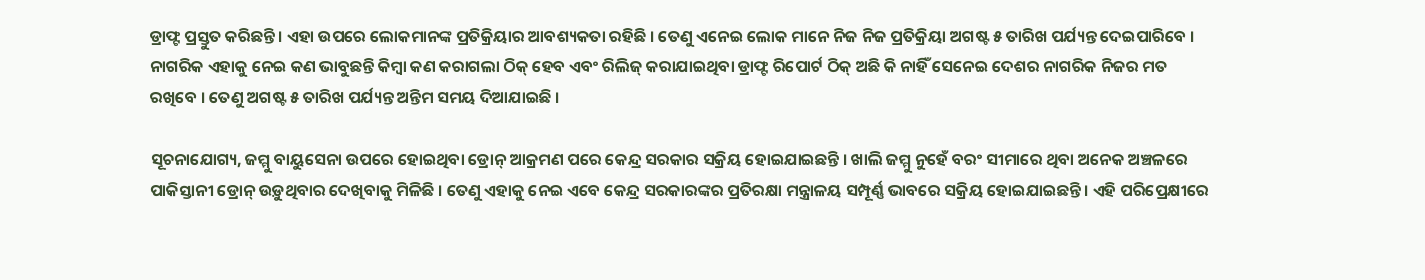ଡ୍ରାଫ୍ଟ ପ୍ରସ୍ତୁତ କରିଛନ୍ତି । ଏହା ଉପରେ ଲୋକମାନଙ୍କ ପ୍ରତିକ୍ରିୟାର ଆବଶ୍ୟକତା ରହିଛି । ତେଣୁ ଏନେଇ ଲୋକ ମାନେ ନିଜ ନିଜ ପ୍ରତିକ୍ରିୟା ଅଗଷ୍ଟ ୫ ତାରିଖ ପର୍ଯ୍ୟନ୍ତ ଦେଇପାରିବେ । ନାଗରିକ ଏହାକୁ ନେଇ କଣ ଭାବୁଛନ୍ତି କିମ୍ବା କଣ କରାଗଲା ଠିକ୍ ହେବ ଏବଂ ରିଲିଜ୍ କରାଯାଇଥିବା ଡ୍ରାଫ୍ଟ ରିପୋର୍ଟ ଠିକ୍ ଅଛି କି ନାହିଁ ସେନେଇ ଦେଶର ନାଗରିକ ନିଜର ମତ ରଖିବେ । ତେଣୁ ଅଗଷ୍ଟ ୫ ତାରିଖ ପର୍ଯ୍ୟନ୍ତ ଅନ୍ତିମ ସମୟ ଦିଆଯାଇଛି ।

ସୂଚନାଯୋଗ୍ୟ, ଜମ୍ମୁ ବାୟୁସେନା ଉପରେ ହୋଇଥିବା ଡ୍ରୋନ୍ ଆକ୍ରମଣ ପରେ କେନ୍ଦ୍ର ସରକାର ସକ୍ରିୟ ହୋଇଯାଇଛନ୍ତି । ଖାଲି ଜମ୍ମୁ ନୁହେଁ ବରଂ ସୀମାରେ ଥିବା ଅନେକ ଅଞ୍ଚଳରେ ପାକିସ୍ତାନୀ ଡ୍ରୋନ୍ ଉଡ଼ୁଥିବାର ଦେଖିବାକୁ ମିଳିଛି । ତେଣୁ ଏହାକୁ ନେଇ ଏବେ କେନ୍ଦ୍ର ସରକାରଙ୍କର ପ୍ରତିରକ୍ଷା ମନ୍ତ୍ରାଳୟ ସମ୍ପୂର୍ଣ୍ଣ ଭାବରେ ସକ୍ରିୟ ହୋଇଯାଇଛନ୍ତି । ଏହି ପରିପ୍ରେକ୍ଷୀରେ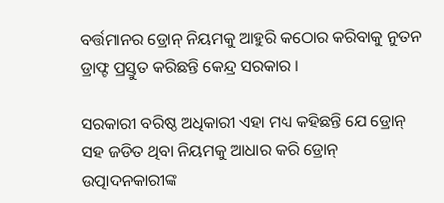ବର୍ତ୍ତମାନର ଡ୍ରୋନ୍ ନିୟମକୁ ଆହୁରି କଠୋର କରିବାକୁ ନୁତନ ଡ୍ରାଫ୍ଟ ପ୍ରସ୍ତୁତ କରିଛନ୍ତି କେନ୍ଦ୍ର ସରକାର ।

ସରକାରୀ ବରିଷ୍ଠ ଅଧିକାରୀ ଏହା ମଧ୍ୟ କହିଛନ୍ତି ଯେ ଡ୍ରୋନ୍ ସହ ଜଡିତ ଥିବା ନିୟମକୁ ଆଧାର କରି ଡ୍ରୋନ୍ ଉତ୍ପାଦନକାରୀଙ୍କ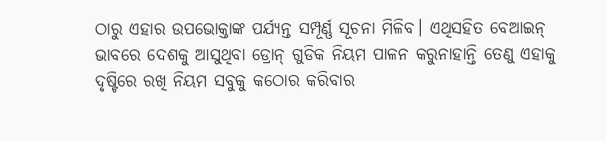ଠାରୁ ଏହାର ଉପଭୋକ୍ତାଙ୍କ ପର୍ଯ୍ୟନ୍ତ ସମ୍ପୂର୍ଣ୍ଣ ସୂଚନା ମିଳିବ। ଏଥିସହିତ ବେଆଇନ୍ ଭାବରେ ଦେଶକୁ ଆସୁଥିବା ଡ୍ରୋନ୍ ଗୁଡିକ ନିୟମ ପାଳନ କରୁନାହାନ୍ତି ତେଣୁ ଏହାକୁ ଦୃଷ୍ଟିରେ ରଖି ନିୟମ ସବୁକୁ କଠୋର କରିବାର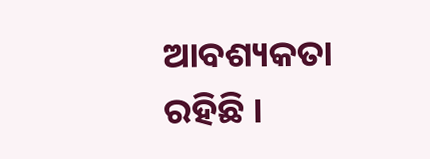ଆବଶ୍ୟକତା ରହିଛି ।